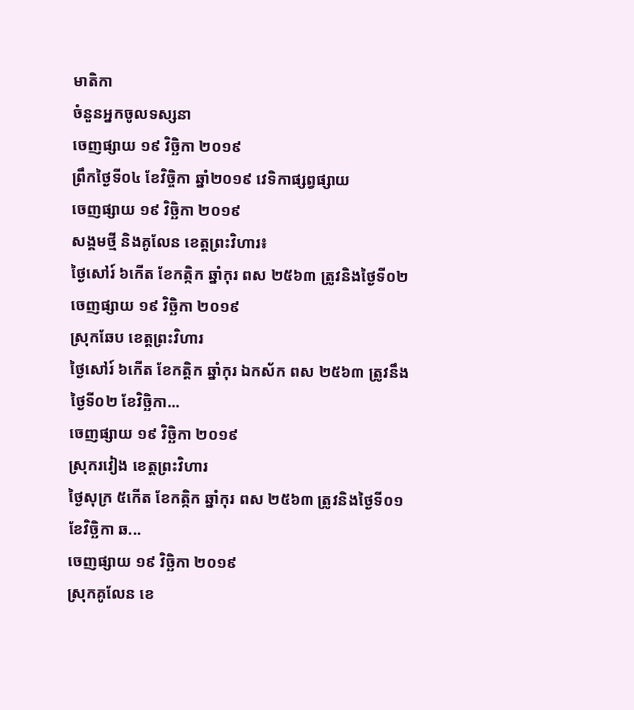មាតិកា
ចំនួនអ្នកចូលទស្សនា
ចេញផ្សាយ ១៩ វិច្ឆិកា ២០១៩
ព្រឹកថ្ងៃទី០៤ ខែវិច្ចិកា ឆ្នាំ២០១៩ វេទិកាផ្សព្វផ្សាយ
ចេញផ្សាយ ១៩ វិច្ឆិកា ២០១៩
សង្គមថ្មី និងគូលែន ខេត្តព្រះវិហារ៖
ថ្ងៃសៅរ៍ ៦កើត ខែកត្កិក ឆ្នាំកុរ ពស ២៥៦៣ ត្រូវនិងថ្ងៃទី០២
ចេញផ្សាយ ១៩ វិច្ឆិកា ២០១៩
ស្រុកឆែប ខេត្តព្រះវិហារ
ថ្ងៃសៅរ៍ ៦កើត ខែកត្តិក ឆ្នាំកុរ ឯកស័ក ពស ២៥៦៣ ត្រូវនឹងថ្ងៃទី០២ ខែវិច្ឆិកា...
ចេញផ្សាយ ១៩ វិច្ឆិកា ២០១៩
ស្រុករវៀង ខេត្តព្រះវិហារ
ថ្ងៃសុក្រ ៥កើត ខែកត្កិក ឆ្នាំកុរ ពស ២៥៦៣ ត្រូវនិងថ្ងៃទី០១ ខែវិច្ឆិកា ឆ...
ចេញផ្សាយ ១៩ វិច្ឆិកា ២០១៩
ស្រុកគូលែន ខេ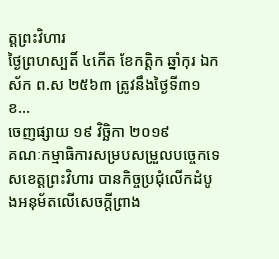ត្តព្រះវិហារ
ថ្ងៃព្រហស្បតិ៍ ៤កើត ខែកត្តិក ឆ្នាំកុរ ឯកស័ក ព.ស ២៥៦៣ ត្រូវនឹងថ្ងៃទី៣១ ខ...
ចេញផ្សាយ ១៩ វិច្ឆិកា ២០១៩
គណៈកម្មាធិការសម្របសម្រួលបច្ចេកទេសខេត្តព្រះវិហារ បានកិច្ចប្រជុំលើកដំបូងអនុម័តលើសេចក្តីព្រាង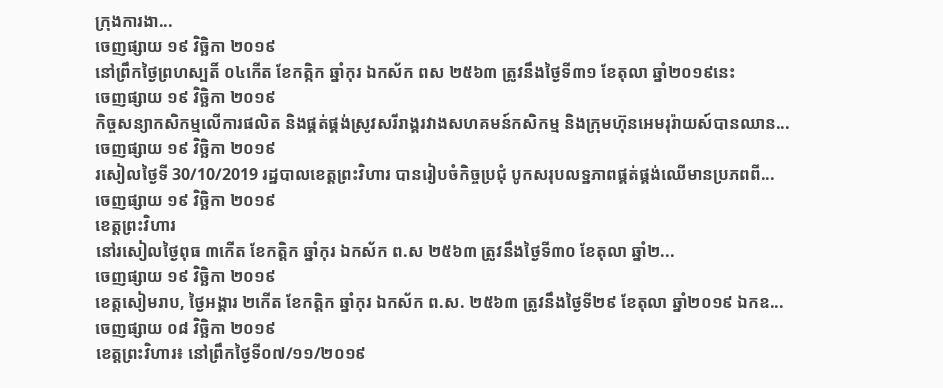ក្រុងការងា...
ចេញផ្សាយ ១៩ វិច្ឆិកា ២០១៩
នៅព្រឹកថ្ងៃព្រហស្បតិ៍ ០៤កើត ខែកត្កិក ឆ្នាំកុរ ឯកស័ក ពស ២៥៦៣ ត្រូវនឹងថ្ងៃទី៣១ ខែតុលា ឆ្នាំ២០១៩នេះ
ចេញផ្សាយ ១៩ វិច្ឆិកា ២០១៩
កិច្ចសន្យាកសិកម្មលើការផលិត និងផ្គត់ផ្គង់ស្រូវសរីរាង្គរវាងសហគមន៍កសិកម្ម និងក្រុមហ៊ុនអេមរុរ៉ាយស៍បានឈាន...
ចេញផ្សាយ ១៩ វិច្ឆិកា ២០១៩
រសៀលថ្ងៃទី 30/10/2019 រដ្ឋបាលខេត្តព្រះវិហារ បានរៀបចំកិច្ចប្រជុំ បូកសរុបលទ្ឋភាពផ្គត់ផ្គង់ឈើមានប្រភពពី...
ចេញផ្សាយ ១៩ វិច្ឆិកា ២០១៩
ខេត្តព្រះវិហារ
នៅរសៀលថ្ងៃពុធ ៣កើត ខែកត្តិក ឆ្នាំកុរ ឯកស័ក ព.ស ២៥៦៣ ត្រូវនឹងថ្ងៃទី៣០ ខែតុលា ឆ្នាំ២...
ចេញផ្សាយ ១៩ វិច្ឆិកា ២០១៩
ខេត្តសៀមរាប, ថ្ងៃអង្គារ ២កើត ខែកត្តិក ឆ្នាំកុរ ឯកស័ក ព.ស. ២៥៦៣ ត្រូវនឹងថ្ងៃទី២៩ ខែតុលា ឆ្នាំ២០១៩ ឯកឧ...
ចេញផ្សាយ ០៨ វិច្ឆិកា ២០១៩
ខេត្តព្រះវិហារ៖ នៅព្រឹកថ្ងៃទី០៧/១១/២០១៩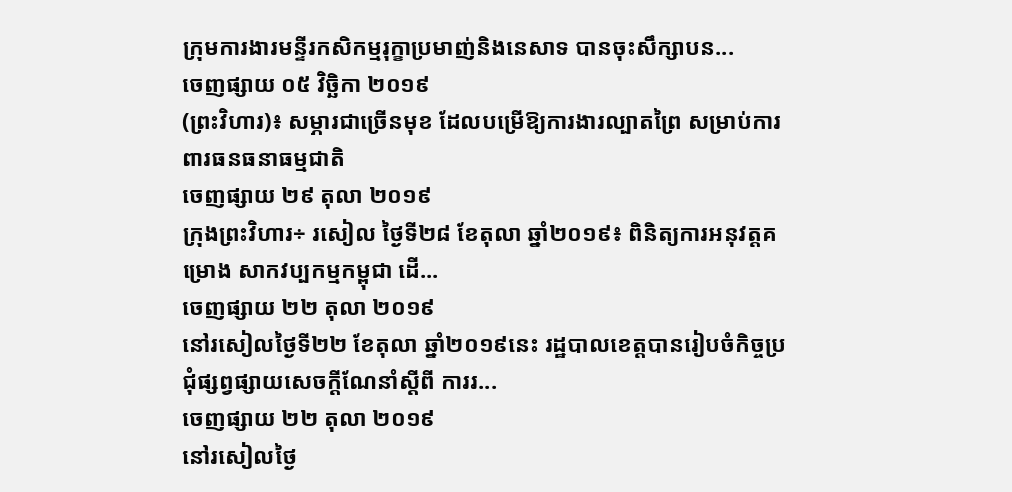ក្រុមការងារមន្ទីរកសិកម្មរុក្ខាប្រមាញ់និងនេសាទ បានចុះសឹក្សាបន...
ចេញផ្សាយ ០៥ វិច្ឆិកា ២០១៩
(ព្រះវិហារ)៖ សម្ភារជាច្រើនមុខ ដែលបម្រើឱ្យការងារល្បាតព្រៃ សម្រាប់ការពារធនធនាធម្មជាតិ
ចេញផ្សាយ ២៩ តុលា ២០១៩
ក្រុងព្រះវិហារ÷ រសៀល ថ្ងៃទី២៨ ខែតុលា ឆ្នាំ២០១៩៖ ពិនិត្យការអនុវត្តគម្រោង សាកវប្បកម្មកម្ពុជា ដើ...
ចេញផ្សាយ ២២ តុលា ២០១៩
នៅរសៀលថ្ងៃទី២២ ខែតុលា ឆ្នាំ២០១៩នេះ រដ្ឋបាលខេត្តបានរៀបចំកិច្ចប្រជុំផ្សព្វផ្សាយសេចក្ដីណែនាំស្ដីពី ការរ...
ចេញផ្សាយ ២២ តុលា ២០១៩
នៅរសៀលថ្ងៃ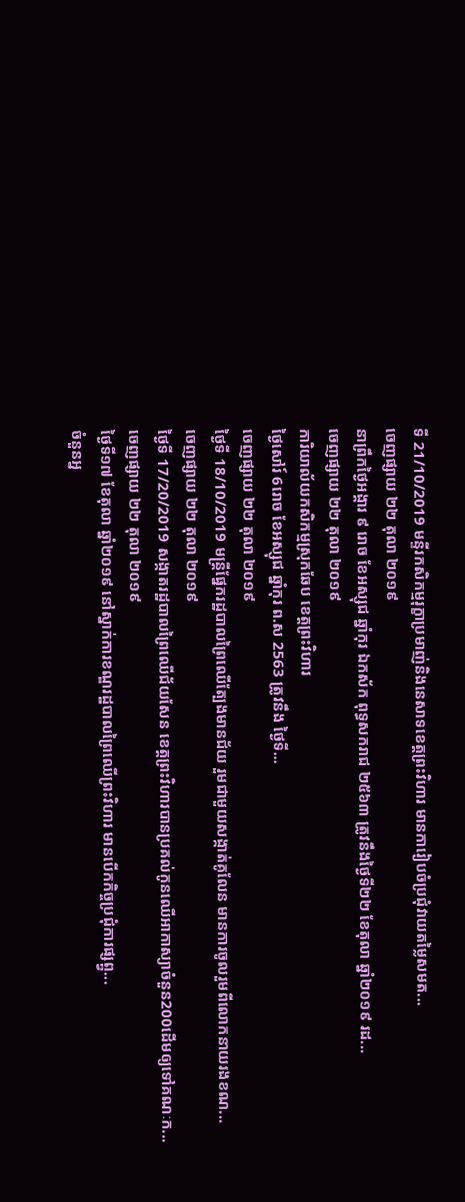ទី 21/10/2019 មន្ទីរកសិកម្មរុក្ខាប្រមាញ់និងនេសាទខេត្តព្រះវិហារ មានការៀបចំប្រជុំវាយតម្លៃសមត...
ចេញផ្សាយ ២២ តុលា ២០១៩
នាព្រឹកថ្ងៃអង្គារ ៩ រោច ខែអស្សុជ ឆ្នាំកុរ ឯកស័ក ពុទ្ធសករាជ ២៥៦៣ ត្រូវនឹងថ្ងៃទី២២ ខែតុលា ឆ្នាំ២០១៩ រដ...
ចេញផ្សាយ ២២ តុលា ២០១៩
ការិយាល័យកសិកម្មស្រុកឆែប ខេត្តព្រះវិហារ
ថ្ងៃសៅរ៍ 6រោច ខែអស្សុជ ឆ្នាំកុរ ព.ស 2563 ត្រូវនឹង ថ្ងៃទី...
ចេញផ្សាយ ២២ តុលា ២០១៩
ថ្ងៃទី 18/10/2019 មន្រ្តីផ្នែករដ្ឋបាលព្រៃឈើត្បែងមានជ័យ រួមជាមួយសង្កាត់គូលែន មានការចូលរួមពីលោកនាយរងខណ...
ចេញផ្សាយ ២២ តុលា ២០១៩
ថ្ងៃទី 17/20/2019 សង្កាតរដ្ឋបាលព្រៃឈើជ័យសែន ខេត្តព្រះវិហារបានប្រគល់កូនឈើអាកាស្យាចំនួន200ដើមឲ្យទៅគណៈក...
ចេញផ្សាយ ២២ តុលា ២០១៩
ថ្ងៃទី១៧ ខែតុលា ឆ្នាំ២០១៩ នៅស្នាក់ការខណ្ឌរដ្ឋបាលព្រៃឈើព្រះវិហារ មានបើកកិច្ចប្រជុំការផ្សព្ព្វ...
ចំនួនអ្ន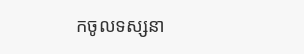កចូលទស្សនា